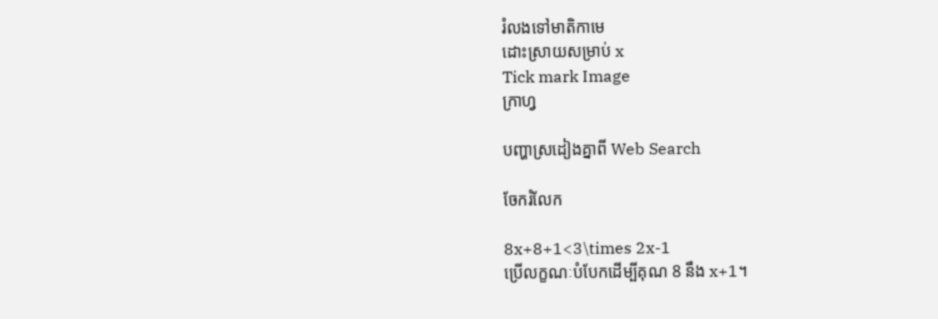រំលងទៅមាតិកាមេ
ដោះស្រាយសម្រាប់ x
Tick mark Image
ក្រាហ្វ

បញ្ហាស្រដៀងគ្នាពី Web Search

ចែករំលែក

8x+8+1<3\times 2x-1
ប្រើលក្ខណៈបំបែកដើម្បីគុណ 8 នឹង x+1។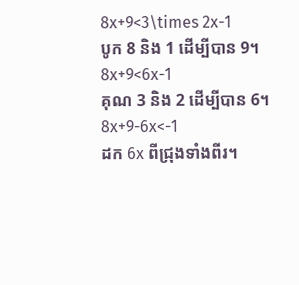8x+9<3\times 2x-1
បូក 8 និង 1 ដើម្បីបាន 9។
8x+9<6x-1
គុណ 3 និង 2 ដើម្បីបាន 6។
8x+9-6x<-1
ដក 6x ពីជ្រុងទាំងពីរ។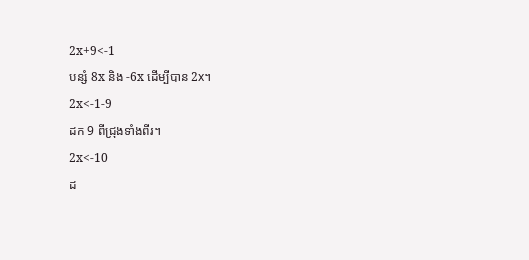2x+9<-1
បន្សំ 8x និង -6x ដើម្បីបាន 2x។
2x<-1-9
ដក 9 ពីជ្រុងទាំងពីរ។
2x<-10
ដ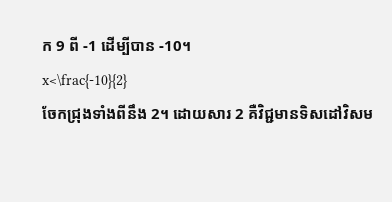ក 9 ពី -1 ដើម្បីបាន -10។
x<\frac{-10}{2}
ចែកជ្រុងទាំងពីនឹង 2។ ដោយសារ 2 គឺវិជ្ជមានទិសដៅវិសម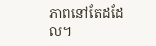ភាពនៅតែដដែល។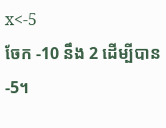x<-5
ចែក -10 នឹង 2 ដើម្បីបាន-5។